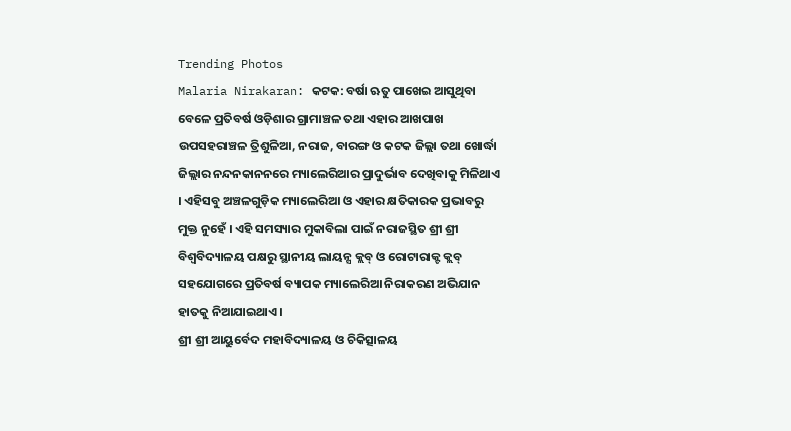Trending Photos
Malaria Nirakaran: କଟକ: ବର୍ଷା ଋତୁ ପାଖେଇ ଆସୁଥିବା ବେଳେ ପ୍ରତିବର୍ଷ ଓଡ଼ିଶାର ଗ୍ରାମାଞ୍ଚଳ ତଥା ଏହାର ଆଖପାଖ ଉପସହରାଞ୍ଚଳ ତ୍ରିଶୁଳିଆ, ନରାଜ, ବାରଙ୍ଗ ଓ କଟକ ଜିଲ୍ଲା ତଥା ଖୋର୍ଦ୍ଧା ଜିଲ୍ଲାର ନନ୍ଦନକାନନରେ ମ୍ୟାଲେରିଆର ପ୍ରାଦୁର୍ଭାବ ଦେଖିବାକୁ ମିଳିଥାଏ । ଏହିସବୁ ଅଞ୍ଚଳଗୁଡ଼ିକ ମ୍ୟାଲେରିଆ ଓ ଏହାର କ୍ଷତିକାରକ ପ୍ରଭାବରୁ ମୁକ୍ତ ନୁହେଁ । ଏହି ସମସ୍ୟାର ମୁକାବିଲା ପାଇଁ ନରାଜସ୍ଥିତ ଶ୍ରୀ ଶ୍ରୀ ବିଶ୍ୱବିଦ୍ୟାଳୟ ପକ୍ଷରୁ ସ୍ଥାନୀୟ ଲାୟନ୍ସ କ୍ଲବ୍ ଓ ରୋଟାରାକ୍ଟ କ୍ଲବ୍ ସହଯୋଗରେ ପ୍ରତିବର୍ଷ ବ୍ୟାପକ ମ୍ୟାଲେରିଆ ନିରାକରଣ ଅଭିଯାନ ହାତକୁ ନିଆଯାଇଥାଏ।
ଶ୍ରୀ ଶ୍ରୀ ଆୟୁର୍ବେଦ ମହାବିଦ୍ୟାଳୟ ଓ ଚିକିତ୍ସାଳୟ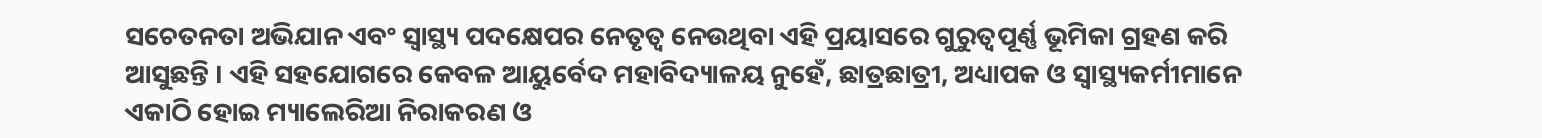ସଚେତନତା ଅଭିଯାନ ଏବଂ ସ୍ୱାସ୍ଥ୍ୟ ପଦକ୍ଷେପର ନେତୃତ୍ୱ ନେଉଥିବା ଏହି ପ୍ରୟାସରେ ଗୁରୁତ୍ୱପୂର୍ଣ୍ଣ ଭୂମିକା ଗ୍ରହଣ କରି ଆସୁଛନ୍ତି । ଏହି ସହଯୋଗରେ କେବଳ ଆୟୁର୍ବେଦ ମହାବିଦ୍ୟାଳୟ ନୁହେଁ, ଛାତ୍ରଛାତ୍ରୀ, ଅଧ୍ୟାପକ ଓ ସ୍ୱାସ୍ଥ୍ୟକର୍ମୀମାନେ ଏକାଠି ହୋଇ ମ୍ୟାଲେରିଆ ନିରାକରଣ ଓ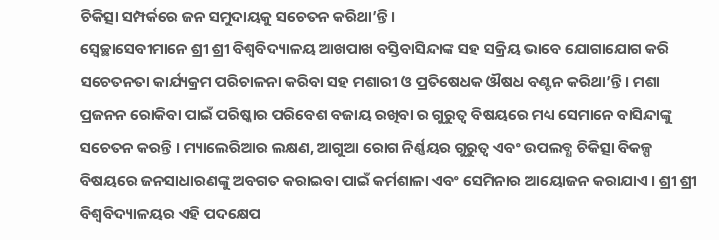ଚିକିତ୍ସା ସମ୍ପର୍କରେ ଜନ ସମୁଦାୟକୁ ସଚେତନ କରିଥା’ନ୍ତି।
ସ୍ୱେଚ୍ଛାସେବୀମାନେ ଶ୍ରୀ ଶ୍ରୀ ବିଶ୍ୱବିଦ୍ୟାଳୟ ଆଖପାଖ ବସ୍ତିବାସିନ୍ଦାଙ୍କ ସହ ସକ୍ରିୟ ଭାବେ ଯୋଗାଯୋଗ କରି ସଚେତନତା କାର୍ଯ୍ୟକ୍ରମ ପରିଚାଳନା କରିବା ସହ ମଶାରୀ ଓ ପ୍ରତିଷେଧକ ଔଷଧ ବଣ୍ଟନ କରିଥା’ନ୍ତି। ମଶା ପ୍ରଜନନ ରୋକିବା ପାଇଁ ପରିଷ୍କାର ପରିବେଶ ବଜାୟ ରଖିବା ର ଗୁରୁତ୍ୱ ବିଷୟରେ ମଧ୍ୟ ସେମାନେ ବାସିନ୍ଦାଙ୍କୁ ସଚେତନ କରନ୍ତି । ମ୍ୟାଲେରିଆର ଲକ୍ଷଣ, ଆଗୁଆ ରୋଗ ନିର୍ଣ୍ଣୟର ଗୁରୁତ୍ୱ ଏବଂ ଉପଲବ୍ଧ ଚିକିତ୍ସା ବିକଳ୍ପ ବିଷୟରେ ଜନସାଧାରଣଙ୍କୁ ଅବଗତ କରାଇବା ପାଇଁ କର୍ମଶାଳା ଏବଂ ସେମିନାର ଆୟୋଜନ କରାଯାଏ । ଶ୍ରୀ ଶ୍ରୀ ବିଶ୍ୱବିଦ୍ୟାଳୟର ଏହି ପଦକ୍ଷେପ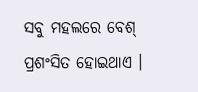ସବୁ ମହଲରେ ବେଶ୍ ପ୍ରଶଂସିତ ହୋଇଥାଏ ।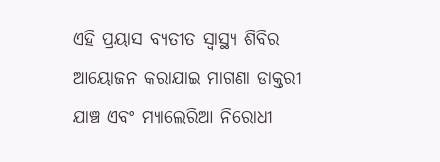ଏହି ପ୍ରୟାସ ବ୍ୟତୀତ ସ୍ୱାସ୍ଥ୍ୟ ଶିବିର ଆୟୋଜନ କରାଯାଇ ମାଗଣା ଡାକ୍ତରୀ ଯାଞ୍ଚ ଏବଂ ମ୍ୟାଲେରିଆ ନିରୋଧୀ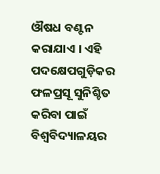ଔଷଧ ବଣ୍ଟନ କରାଯାଏ । ଏହି ପଦକ୍ଷେପଗୁଡ଼ିକର ଫଳପ୍ରସୂ ସୁନିଶ୍ଚିତ କରିବା ପାଇଁ ବିଶ୍ୱବିଦ୍ୟାଳୟର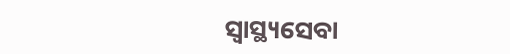ସ୍ୱାସ୍ଥ୍ୟସେବା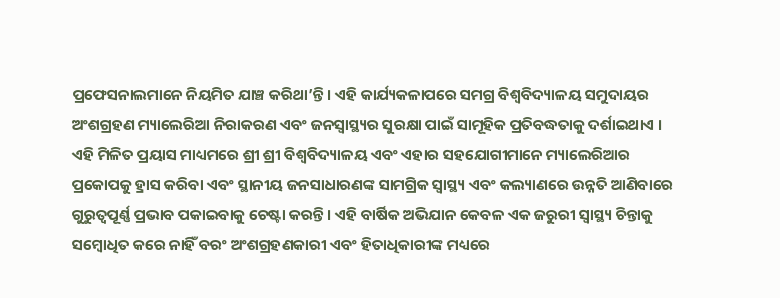ପ୍ରଫେସନାଲମାନେ ନିୟମିତ ଯାଞ୍ଚ କରିଥା’ନ୍ତି । ଏହି କାର୍ଯ୍ୟକଳାପରେ ସମଗ୍ର ବିଶ୍ୱବିଦ୍ୟାଳୟ ସମୁଦାୟର ଅଂଶଗ୍ରହଣ ମ୍ୟାଲେରିଆ ନିରାକରଣ ଏବଂ ଜନସ୍ୱାସ୍ଥ୍ୟର ସୁରକ୍ଷା ପାଇଁ ସାମୂହିକ ପ୍ରତିବଦ୍ଧତାକୁ ଦର୍ଶାଇଥାଏ ।
ଏହି ମିଳିତ ପ୍ରୟାସ ମାଧ୍ୟମରେ ଶ୍ରୀ ଶ୍ରୀ ବିଶ୍ୱବିଦ୍ୟାଳୟ ଏବଂ ଏହାର ସହଯୋଗୀମାନେ ମ୍ୟାଲେରିଆର ପ୍ରକୋପକୁ ହ୍ରାସ କରିବା ଏବଂ ସ୍ଥାନୀୟ ଜନସାଧାରଣଙ୍କ ସାମଗ୍ରିକ ସ୍ୱାସ୍ଥ୍ୟ ଏବଂ କଲ୍ୟାଣରେ ଉନ୍ନତି ଆଣିବାରେ ଗୁରୁତ୍ୱପୂର୍ଣ୍ଣ ପ୍ରଭାବ ପକାଇବାକୁ ଚେଷ୍ଟା କରନ୍ତି । ଏହି ବାର୍ଷିକ ଅଭିଯାନ କେବଳ ଏକ ଜରୁରୀ ସ୍ୱାସ୍ଥ୍ୟ ଚିନ୍ତାକୁ ସମ୍ବୋଧିତ କରେ ନାହିଁ ବରଂ ଅଂଶଗ୍ରହଣକାରୀ ଏବଂ ହିତାଧିକାରୀଙ୍କ ମଧ୍ୟରେ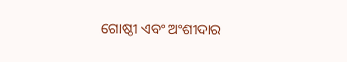ଗୋଷ୍ଠୀ ଏବଂ ଅଂଶୀଦାର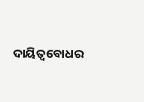ଦାୟିତ୍ୱବୋଧର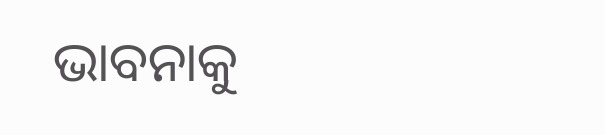ଭାବନାକୁ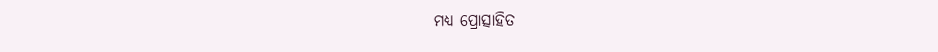ମଧ୍ୟ ପ୍ରୋତ୍ସାହିତ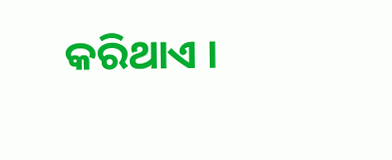କରିଥାଏ ।